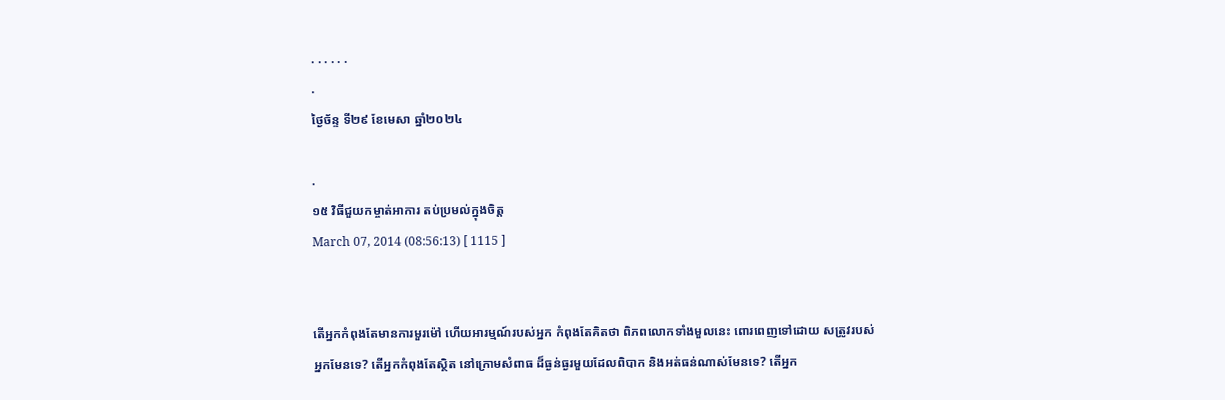. . . . . .
.
ថ្ងៃច័ន្ទ ទី២៩ ខែមេសា ឆ្នាំ២០២៤

.
១៥ វិធីជួយកម្ចាត់អាការ តប់ប្រមល់ក្នុងចិត្ត
March 07, 2014 (08:56:13) [ 1115 ]


តើអ្នកកំពុងតែមានការមួរម៉ៅ ហើយអារម្មណ៍របស់អ្នក កំពុងតែគិតថា ពិភពលោកទាំងមួលនេះ ពោរពេញទៅដោយ សត្រូវរបស់អ្នកមែនទេ? តើអ្នកកំពុងតែស្ថិត នៅក្រោមសំពាធ ដ៏ធ្ងន់ធ្ងរមួយដែលពិបាក និងអត់ធន់ណាស់មែនទេ? តើអ្នក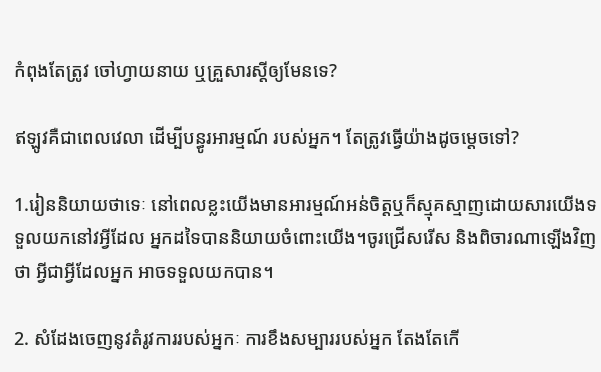កំពុងតែត្រូវ ចៅហ្វាយនាយ ឬគ្រួសារស្តីឲ្យមែនទេ?

ឥឡូវគឺជាពេលវេលា ដើម្បីបន្ធូរអារម្មណ៍ របស់អ្នក។ តែត្រូវធ្វើយ៉ាងដូចម្តេចទៅ?

1.រៀននិយាយថាទេៈ នៅពេលខ្លះយើងមានអារម្មណ៍អន់ចិត្តឬក៏ស្មុគស្មាញដោយសារយើងទទួលយកនៅវអ្វីដែល អ្នកដទៃបាននិយាយចំពោះយើង។ចូរជ្រើសរើស និងពិចារណាឡើងវិញថា អ្វីជាអ្វីដែលអ្នក អាចទទួលយកបាន។

2. សំដែងចេញនូវតំរូវការរបស់អ្នកៈ ការខឹងសម្បាររបស់អ្នក តែងតែកើ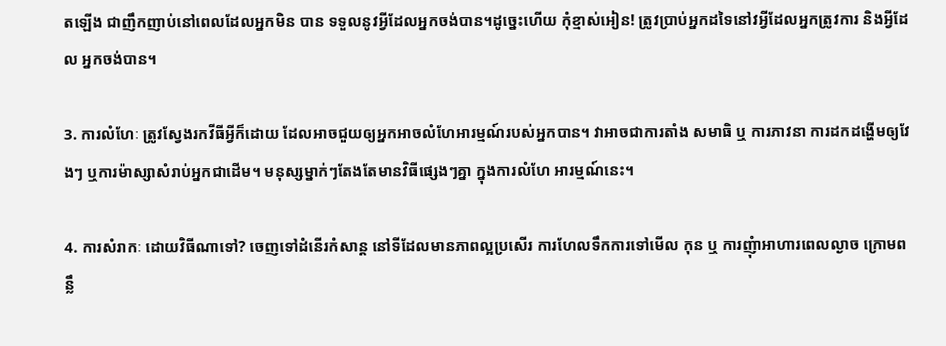តឡើង ជាញឹកញាប់នៅពេលដែលអ្នកមិន បាន ទទួលនូវអ្វីដែលអ្នកចង់បាន។ដូច្នេះហើយ កុំខ្មាស់អៀន! ត្រូវប្រាប់អ្នកដទៃនៅវអ្វីដែលអ្នកត្រូវការ និងអ្វីដែល អ្នកចង់បាន។

3. ការលំហែៈ ត្រូវស្វែងរកវីធីអ្វីក៏ដោយ ដែលអាចជួយឲ្យអ្នកអាចលំហែអារម្មណ៍របស់អ្នកបាន។ វាអាចជាការតាំង សមាធិ ឬ ការភាវនា ការដកដង្ហើមឲ្យវែងៗ ឬការម៉ាស្សាសំរាប់អ្នកជាដើម។ មនុស្សម្នាក់ៗតែងតែមានវិធីផ្សេងៗគ្នា ក្នុងការលំហែ អារម្មណ៍នេះ។

4. ការសំរាកៈ ដោយវិធីណាទៅ? ចេញទៅដំនើរកំសាន្ត នៅទីដែលមានភាពល្អប្រសើរ ការហែលទឹកការទៅមើល កុន ឬ ការញុំាអាហារពេលល្ងាច ក្រោមពន្លឹ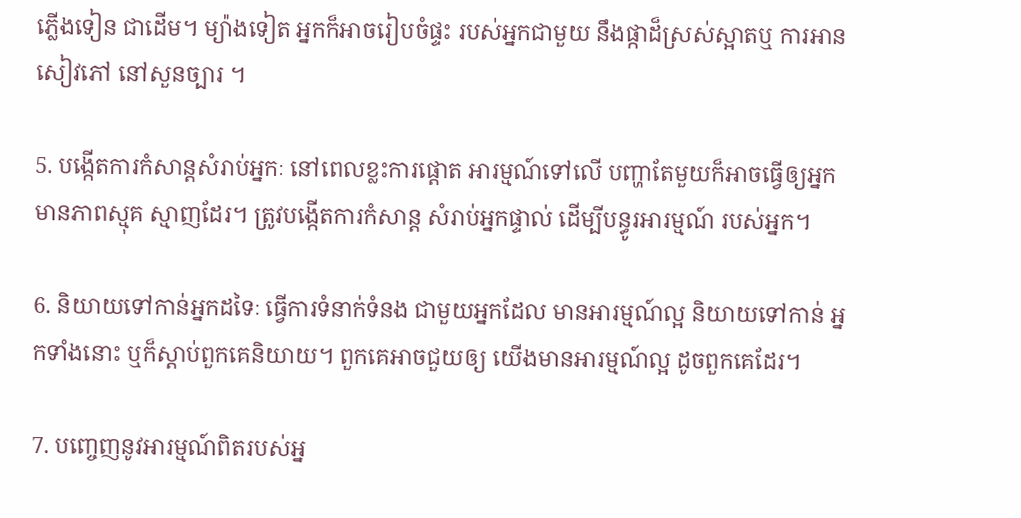ភ្លើងទៀន ជាដើម។ ម្យ៉ាងទៀត អ្នកក៏អាចរៀបចំផ្ទះ របស់អ្នកជាមួយ នឹងផ្កាដ៏ស្រស់ស្អាតឬ ការអានសៀវភៅ នៅសួនច្បារ ។

5. បង្កើតការកំសាន្តសំរាប់អ្នកៈ នៅពេលខ្លះការផ្តោត អារម្មណ៍ទៅលើ បញ្ហាតែមួយក៏អាចធ្វើឲ្យអ្នកមានភាពស្មុគ ស្មាញដែរ។ ត្រូវបង្កើតការកំសាន្ត សំរាប់អ្នកផ្ទាល់ ដើម្បីបន្ធូរអារម្មណ៍ របស់អ្នក។

6. និយាយទៅកាន់អ្នកដទៃៈ ធ្វើការទំនាក់ទំនង ជាមួយអ្នកដែល មានអារម្មណ៍ល្អ និយាយទៅកាន់ អ្នកទាំងនោះ ឬក៏ស្តាប់ពួកគេនិយាយ។ ពួកគេអាចជួយឲ្យ យើងមានអារម្មណ៍ល្អ ដូចពួកគេដែរ។

7. បញ្ចេញនូវអារម្មណ៍ពិតរបស់អ្ន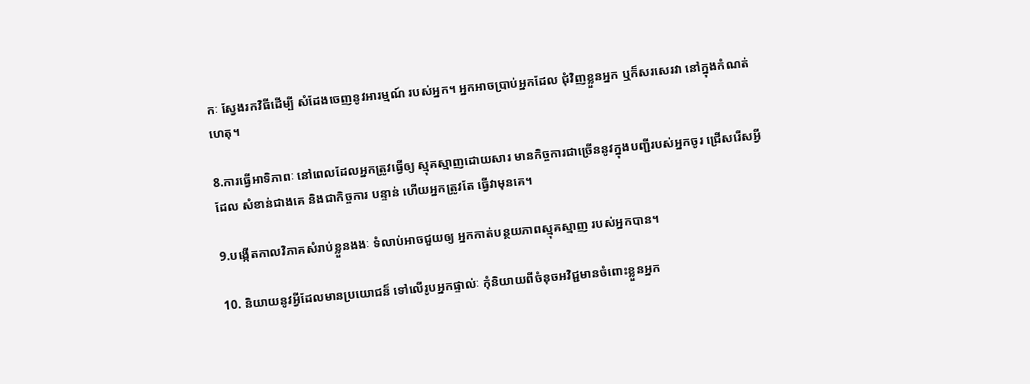កៈ ស្វែងរកវិធីដើម្បី សំដែងចេញនូវអារម្មណ៍ របស់អ្នក។ អ្នកអាចប្រាប់អ្នកដែល ជុំវិញខ្លួនអ្នក ឬក៏សរសេរវា នៅក្នុងកំណត់ហេតុ។

8.ការធ្វើអាទិភាពៈ នៅពេលដែលអ្នកត្រូវធ្វើឲ្យ ស្មុគស្មាញដោយសារ មានកិច្ចការជាច្រើននូវក្នុងបញ្ជីរបស់អ្នកចូរ ជ្រើសរើសអ្វីដែល សំខាន់ជាងគេ និងជាកិច្ចការ បន្ទាន់ ហើយអ្នកត្រូវតែ ធ្វើវាមុនគេ។

9.បង្កើតកាលវិភាគសំរាប់ខ្លួនងងៈ ទំលាប់អាចជួយឲ្យ អ្នកកាត់បន្ថយភាពស្មុគស្មាញ របស់អ្នកបាន។

10. និយាយនូវអ្វីដែលមានប្រយោជន៏ ទៅលើរូបអ្នកផ្ទាល់ៈ កុំនិយាយពីចំនុចអវិជ្ជមានចំពោះខ្លួនអ្នក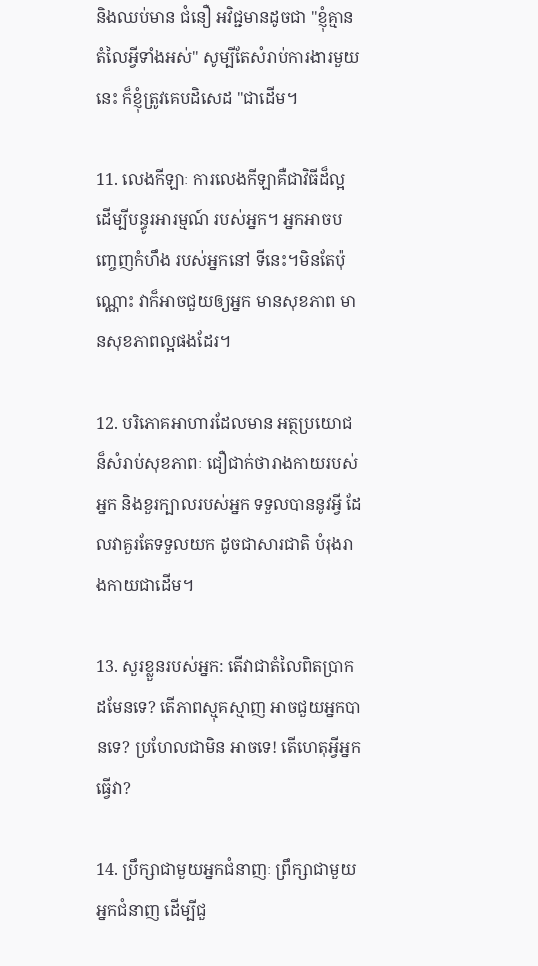និងឈប់មាន ជំនឿ អវិជ្ជមានដូចជា "ខ្ញុំគ្មានតំលៃអ្វីទាំងអស់" សូម្បីតែសំរាប់ការងារមួយនេះ ក៏ខ្ញុំត្រូវគេបដិសេដ "ជាដើម។

11. លេងកីឡាៈ ការលេងកីឡាគឺជាវិធីដ៏ល្អ ដើម្បីបន្ធូរអារម្មណ៍ របស់អ្នក។ អ្នកអាចបញ្ចេញកំហឹង របស់អ្នកនៅ ទីនេះ។មិនតែប៉ុណ្ណោះ វាក៏អាចជួយឲ្យអ្នក មានសុខភាព មានសុខភាពល្អផងដែរ។

12. បរិភោគអាហារដែលមាន អត្ថប្រយោជន៏សំរាប់សុខភាពៈ ជឿជាក់ថារាងកាយរបស់អ្នក និងខួរក្បាលរបស់អ្នក ទទួលបាននូវអ្វី ដែលវាគួរតែទទួលយក ដូចជាសារជាតិ បំរុងរាងកាយជាដើម។

13. សួរខ្លួនរបស់អ្នក: តើវាជាតំលៃពិតប្រាកដមែនទេ? តើភាពស្មុគស្មាញ អាចជួយអ្នកបានទេ? ប្រហែលជាមិន អាចទេ! តើហេតុអ្វីអ្នកធ្វើវា?

14. ប្រឹក្សាជាមួយអ្នកជំនាញៈ ព្រឹក្សាជាមួយអ្នកជំនាញ ដើម្បីជួ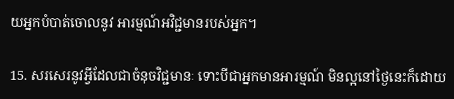យអ្នកបំបាត់ចោលនូវ អារម្មណ៍អវិជ្ជមានរបស់អ្នក។

15. សរសេរនូវអ្វីដែលជាចំនុចវិជ្ជមានៈ ទោះបីជាអ្នកមានអារម្មណ៍ មិនល្អនៅថ្ងៃនេះក៏ដោយ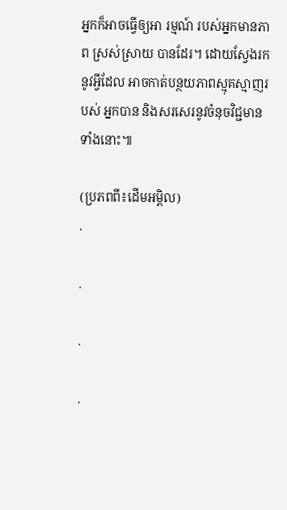អ្នកក៏អាចធ្វើឲ្យអា រម្មណ៍ របស់អ្នកមានភាព ស្រស់ស្រាយ បានដែរ។ ដោយស្វែងរកនូវអ្វីដែល អាចកាត់បន្ថយភាពស្មុគស្មាញរបស់ អ្នកបាន និងសរសេរនូវចំនុចវិជ្ជមាន ទាំងនោះ៕

(ប្រភពពី៖ដើមអម្ពិល)
.

.

.

.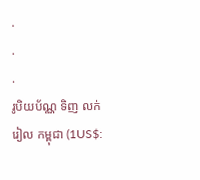.
.
.
រូបិយប័ណ្ណ ទិញ លក់
រៀល កម្ពុជា (1US$: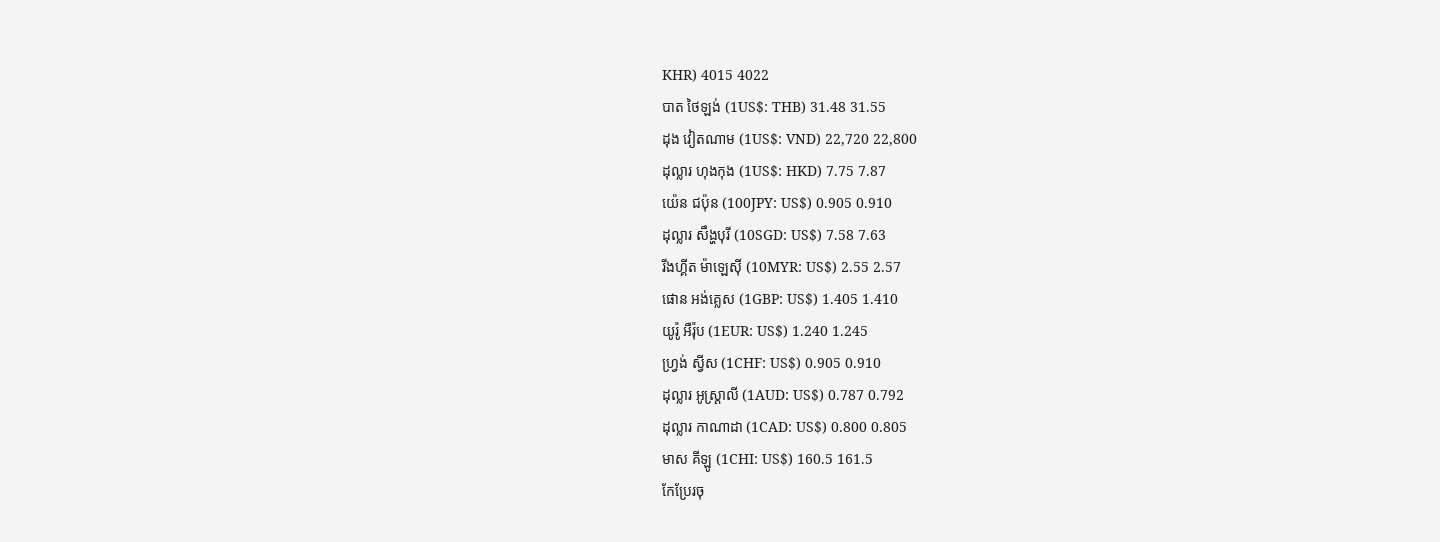KHR) 4015 4022
បាត ថៃឡង់ (1US$: THB) 31.48 31.55
ដុង វៀតណាម (1US$: VND) 22,720 22,800
ដុល្លារ ហុងកុង (1US$: HKD) 7.75 7.87
យ៉េន ជប៉ុន (100JPY: US$) 0.905 0.910
ដុល្លារ សឹង្ហបុរី (10SGD: US$) 7.58 7.63
រីងហ្គីត ម៉ាឡេស៊ី (10MYR: US$) 2.55 2.57
ផោន អង់គ្លេស (1GBP: US$) 1.405 1.410
យូរ៉ូ អឺរ៉ុប (1EUR: US$) 1.240 1.245
ហ្វ្រង់ ស្វីស (1CHF: US$) 0.905 0.910
ដុល្លារ អូស្ត្រាលី (1AUD: US$) 0.787 0.792
ដុល្លារ កាណាដា (1CAD: US$) 0.800 0.805
មាស គីឡូ (1CHI: US$) 160.5 161.5
កែប្រែរចុ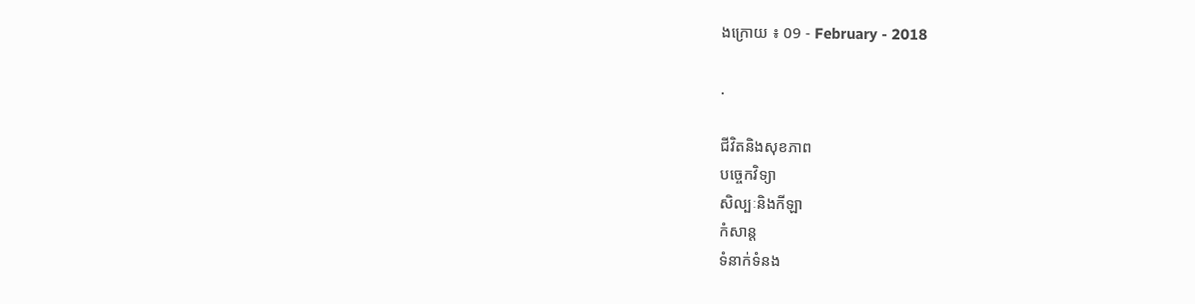ងក្រោយ ៖ 09 - February - 2018

.

ជីវិតនិងសុខភាព
បច្ចេកវិទ្យា
សិល្បៈនិងកីឡា
កំសាន្ត
ទំនាក់ទំនង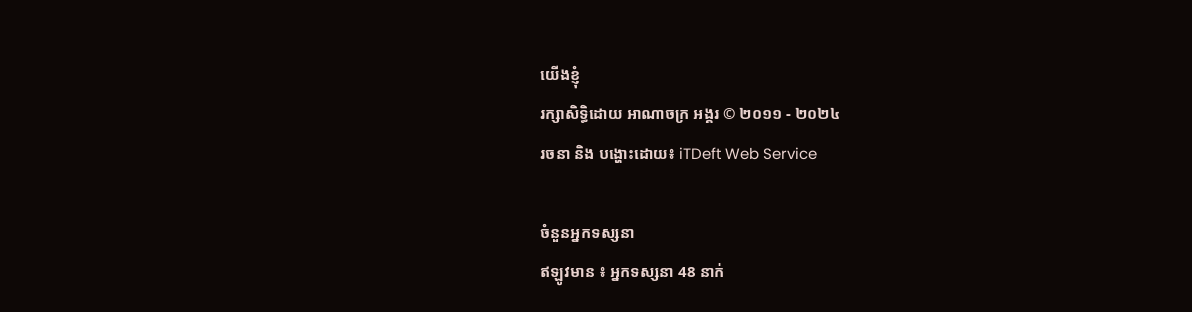យើងខ្ញុំ
រក្សាសិទ្ធិដោយ អាណាចក្រ អង្គរ © ២០១១ - ២០២៤
រចនា និង បង្ហោះដោយ៖ iTDeft Web Service

ចំនួនអ្នកទស្សនា
ឥឡូវមាន ៖ អ្នកទស្សនា 48 នាក់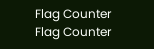Flag Counter
Flag Counter